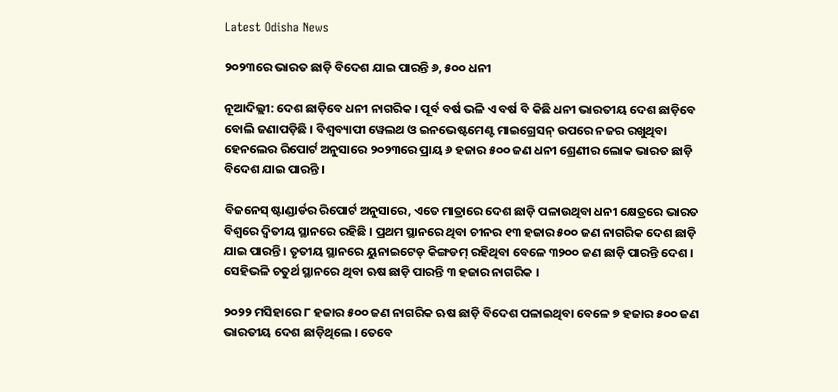Latest Odisha News

୨୦୨୩ରେ ଭାରତ ଛାଡ଼ି ବିଦେଶ ଯାଇ ପାରନ୍ତି ୬, ୫୦୦ ଧନୀ

ନୂଆଦିଲ୍ଲୀ: ଦେଶ ଛାଡ଼ିବେ ଧନୀ ନାଗରିକ । ପୂର୍ବ ବର୍ଷ ଭଳି ଏ ବର୍ଷ ବି କିଛି ଧନୀ ଭାରତୀୟ ଦେଶ ଛାଡ଼ିବେ ବୋଲି ଜଣାପଡ଼ିଛି । ବିଶ୍ୱବ୍ୟାପୀ ୱେଲଥ ଓ ଇନଭେଷ୍ଟମେଣ୍ଟ ମାଇଗ୍ରେସନ୍ ଉପରେ ନଜର ରଖୁଥିବା ହେନଲେର ରିପୋର୍ଟ ଅନୁସାରେ ୨୦୨୩ରେ ପ୍ରାୟ ୬ ହଜାର ୫୦୦ ଜଣ ଧନୀ ଶ୍ରେଣୀର ଲୋକ ଭାରତ ଛାଡ଼ି ବିଦେଶ ଯାଇ ପାରନ୍ତି ।

ବିଜନେସ୍ ଷ୍ଟାଣ୍ଡାର୍ଡର ରିପୋର୍ଟ ଅନୁସାରେ, ଏତେ ମାତ୍ରାରେ ଦେଶ ଛାଡ଼ି ପଳାଉଥିବା ଧନୀ କ୍ଷେତ୍ରରେ ଭାରତ ବିଶ୍ୱରେ ଦ୍ୱିତୀୟ ସ୍ଥାନରେ ରହିଛି । ପ୍ରଥମ ସ୍ଥାନରେ ଥିବା ଚୀନର ୧୩ ହଜାର ୫୦୦ ଜଣ ନାଗରିକ ଦେଶ ଛାଡ଼ି ଯାଇ ପାରନ୍ତି । ତୃତୀୟ ସ୍ଥାନରେ ୟୁନାଇଟେଡ୍ କିଙ୍ଗଡମ୍ ରହିଥିବା ବେଳେ ୩୨୦୦ ଜଣ ଛାଡ଼ି ପାରନ୍ତି ଦେଶ । ସେହିଭଳି ଚତୁର୍ଥ ସ୍ଥାନରେ ଥିବା ଋଷ ଛାଡ଼ି ପାରନ୍ତି ୩ ହଜାର ନାଗରିକ ।

୨୦୨୨ ମସିହାରେ ୮ ହଜାର ୫୦୦ ଜଣ ନାଗରିକ ଋଷ ଛାଡ଼ି ବିଦେଶ ପଳାଇଥିବା ବେଳେ ୭ ହଜାର ୫୦୦ ଜଣ ଭାରତୀୟ ଦେଶ ଛାଡ଼ିଥିଲେ । ତେବେ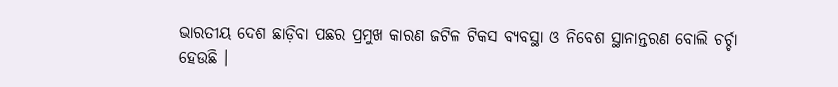ଭାରତୀୟ ଦେଶ ଛାଡ଼ିବା ପଛର ପ୍ରମୁଖ କାରଣ ଜଟିଳ ଟିକସ ବ୍ୟବସ୍ଥା ଓ ନିବେଶ ସ୍ଥାନାନ୍ତରଣ ବୋଲି ଚର୍ଚ୍ଚା ହେଉଛି ।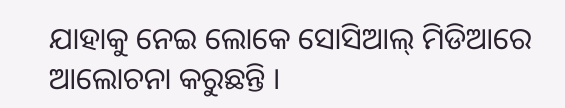ଯାହାକୁ ନେଇ ଲୋକେ ସୋସିଆଲ୍ ମିଡିଆରେ ଆଲୋଚନା କରୁଛନ୍ତି ।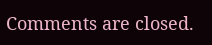Comments are closed.